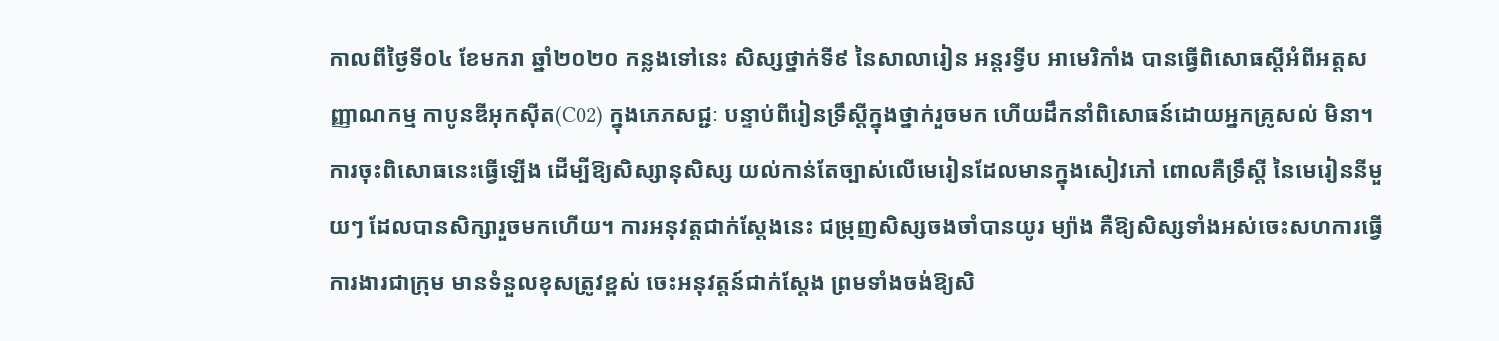កាលពីថ្ងៃទី០៤ ខែមករា ឆ្នាំ២០២០ កន្លងទៅនេះ សិស្សថ្នាក់ទី៩ នៃសាលារៀន អន្តរទ្វីប អាមេរិកាំង បានធ្វើពិសោធស្តីអំពីអត្តសញ្ញាណកម្ម កាបូនឌីអុកស៊ីត(C02) ក្នុងភេភសជ្ជៈ បន្ទាប់ពីរៀនទ្រឹស្តីក្នុងថ្នាក់រួចមក ហើយដឹកនាំពិសោធន៍ដោយអ្នកគ្រូសល់ មិនា។ ការចុះពិសោធនេះធ្វើឡើង ដើម្បីឱ្យសិស្សានុសិស្ស យល់កាន់តែច្បាស់លើមេរៀនដែលមានក្នុងសៀវភៅ ពោលគឺទ្រឹស្តី នៃមេរៀននីមួយៗ ដែលបានសិក្សារួចមកហើយ។ ការអនុវត្តជាក់ស្តែងនេះ ជម្រុញសិស្សចងចាំបានយូរ ម្យ៉ាង គឺឱ្យសិស្សទាំងអស់ចេះសហការធ្វើការងារជាក្រុម មានទំនួលខុសត្រូវខ្ពស់ ចេះអនុវត្តន៍ជាក់ស្តែង ព្រមទាំងចង់ឱ្យសិ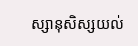ស្សានុសិស្សយល់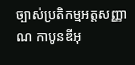ច្បាស់ប្រតិកម្មអត្តសញ្ញាណ កាបូនឌីអុ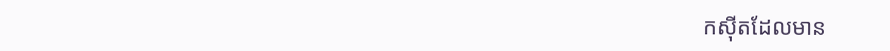កស៊ីតដែលមាន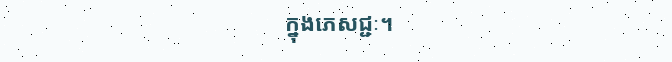ក្នុងភេសជ្ជៈ។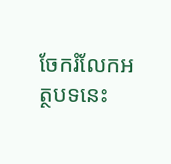ចែករំលែកអត្ថបទនេះ